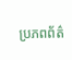ប្រភពព័ត៌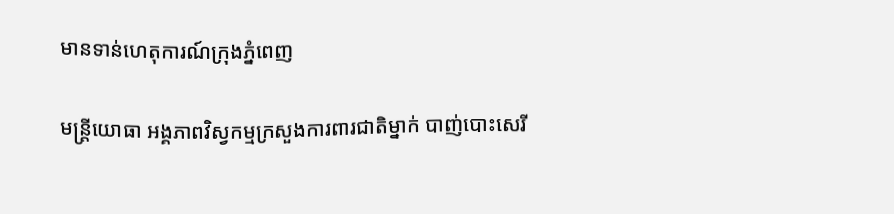មានទាន់ហេតុការណ៍ក្រុងភ្នំពេញ

មន្ត្រីយោធា អង្គភាពវិស្វកម្មក្រសួងការពារជាតិម្នាក់ បាញ់បោះសេរី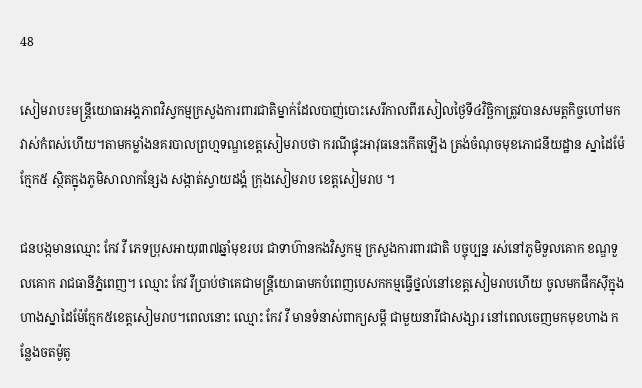48

សៀមរាប៖មន្ត្រីយោធាអង្គភាពវិស្វកម្មក្រសួងការពារជាតិម្នាក់ដែលបាញ់បោះសេរីកាលពីរសៀលថ្ងៃទី៤វិច្ឆិកាត្រូវបានសមត្តកិច្ចហៅមកវាស់កំពស់ហើយ។តាមកម្លាំងនគរបាលព្រហ្មទណ្ឌខេត្តសៀមរាបថា ករណីផ្ទុះអាវុធនេះកើតឡើង ត្រង់ចំណុចមុខភោជនីយដ្ឋាន ស្នាដៃម៉ែក្មែក៥ ស្ថិតក្នុងភូមិសាលាកន្សែង សង្កាត់ស្វាយដង្គំ ក្រុងសៀមរាប ខេត្តសៀមរាប ។

ជនបង្កមានឈ្មោះ កែវ វី ភេទប្រុសអាយុ៣៧ឆ្នាំមុខរបរ ជាទាហ៊ានកងវិស្វកម្ម ក្រសួងការពារជាតិ បច្ចុប្បន្ន រស់នៅភូមិទួលគោក ខណ្ឌទួលគោក រាជធានីភ្នំពេញ។ ឈ្មោះ កែវ វីប្រាប់ថាគេជាមន្ត្រីយោធាមកបំពេញបេសកកម្មធ្វើថ្នល់នៅខេត្តសៀមរាបហើយ ចូលមកផឹកសុីក្នុងហាងស្នាដៃម៉ែក្មែក៥ខេត្តសៀមរាប។ពេលនោះ ឈ្មោះ កែវ វី មានទំនាស់ពាក្យសម្តី ជាមួយនារីជាសង្សារ នៅពេលចេញមកមុខហាង កន្លែងចតម៉ូតូ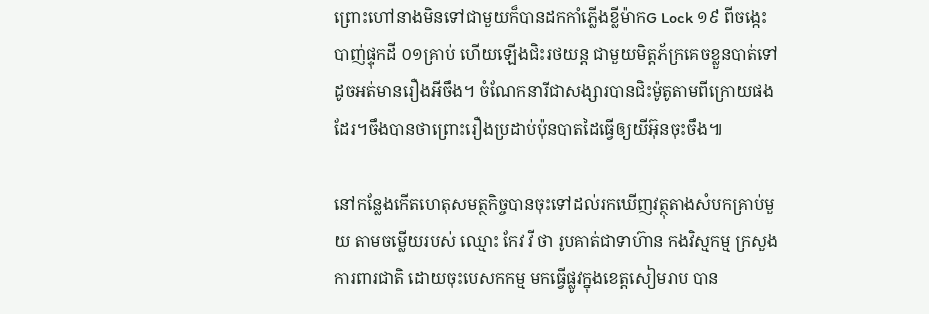ព្រោះហៅនាងមិនទៅជាមួយក៏បានដកកាំភ្លើងខ្លីម៉ាកG Lock ១៩ ពីចង្កេះ បាញ់ផ្ទុកដី ០១គ្រាប់ ហើយឡើងជិះរថយន្ត ជាមួយមិត្តភ័ក្រគេចខ្លួនបាត់ទៅដូចអត់មានរឿងអីចឹង។ ចំណែកនារីជាសង្សារបានជិះម៉ូតូតាមពីក្រោយផងដែរ។ចឹងបានថាព្រោះរឿងប្រដាប់ប៉ុនបាតដៃធ្វើឲ្យយីអ៊ុនចុះចឹង៕

នៅកន្លែងកើតហេតុសមត្ថកិច្ចបានចុះទៅដល់រកឃើញវត្ថុតាងសំបកគ្រាប់មួយ តាមចម្លើយរបស់ ឈ្មោះ កែវ វី ថា រូបគាត់ជាទាហ៊ាន កងវិស្មកម្ម ក្រសួងការពារជាតិ ដោយចុះបេសកកម្ម មកធ្វើផ្លូវក្នុងខេត្តសៀមរាប បាន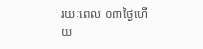រយៈពេល ០៣ថ្ងៃហើយ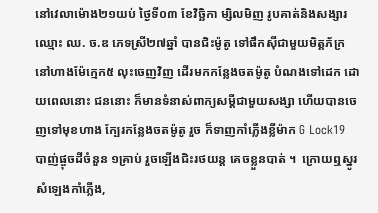នៅវេលាម៉ោង២១យប់ ថ្ងៃទី០៣ ខែវិច្ឆិកា ម្សិលមិញ រូបគាត់និងសង្សារ ឈ្មោះ ឈ. ច.ឌ ភេទស្រី២៧ឆ្នាំ បានជិះម៉ូតូ ទៅផឹកសុីជាមួយមិត្តភ័ក្រ នៅហាងម៉ែក្មេក៥ លុះចេញវិញ ដើរមកកន្លែងចតម៉ូតូ បំណងទៅដេក ដោយពេលនោះ ជននោះ ក៏មានទំនាស់ពាក្យសម្ដីជាមួយសង្សា ហើយបានចេញទៅមុខហាង ក្បែរកន្លែងចតម៉ូតូ រួច ក៏ទាញកាំភ្លើងខ្លីម៉ាក G Lock19  បាញ់ផ្ចុចដីចំនួន ១គ្រាប់ រួចឡើងជិះរថយន្ត គេចខ្លួនបាត់ ។  ក្រោយឮស្នូរសំឡេងកាំភ្លើង,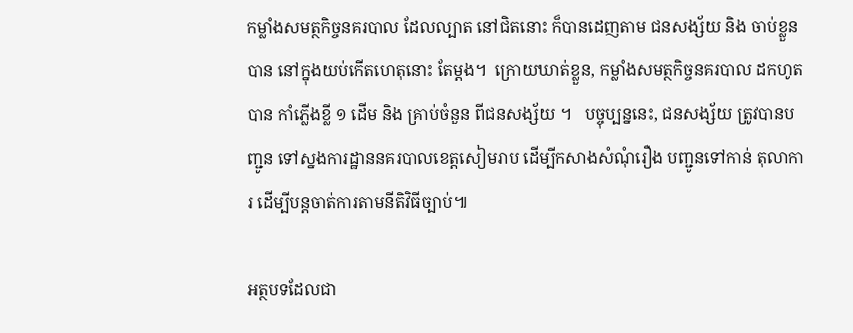កម្លាំងសមត្ថកិច្ចនគរបាល ដែលល្បាត នៅជិតនោះ ក៏បានដេញតាម ជនសង្ស័យ និង ចាប់ខ្លួនបាន នៅក្នុងយប់កើតហេតុនោះ តែម្តង។  ក្រោយឃាត់ខ្លួន, កម្លាំងសមត្ថកិច្ចនគរបាល ដកហូត បាន កាំភ្លើងខ្លី ១ ដើម និង គ្រាប់ចំនួន ពីជនសង្ស័យ ។   បច្ចុប្បន្ននេះ, ជនសង្ស័យ ត្រូវបានបញ្ជូន ទៅស្នងការដ្ឋាននគរបាលខេត្តសៀមរាប ដើម្បីកសាងសំណុំរឿង បញ្ជូនទៅកាន់ តុលាការ ដើម្បីបន្តចាត់ការតាមនីតិវិធីច្បាប់៕

អត្ថបទដែលជា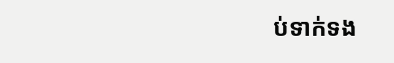ប់ទាក់ទង